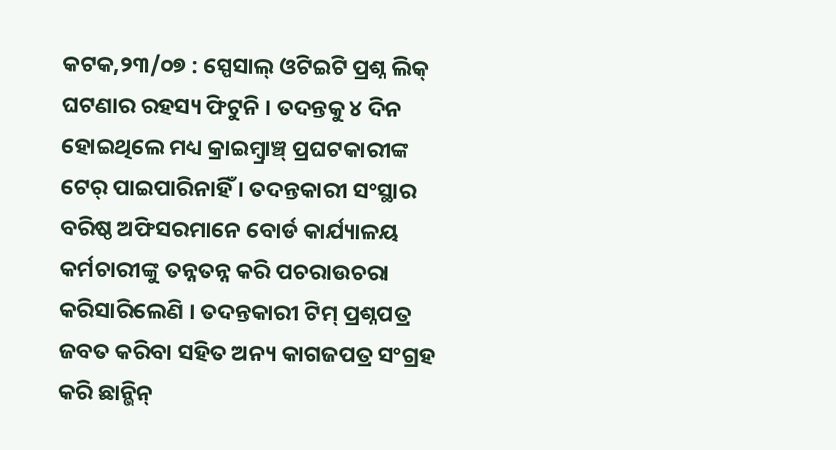କଟକ,୨୩/୦୭ : ସ୍ପେସାଲ୍ ଓଟିଇଟି ପ୍ରଶ୍ନ ଲିକ୍ ଘଟଣାର ରହସ୍ୟ ଫିଟୁନି । ତଦନ୍ତକୁ ୪ ଦିନ ହୋଇଥିଲେ ମଧ୍ୟ କ୍ରାଇମ୍ବ୍ରାଞ୍ଚ୍ ପ୍ରଘଟକାରୀଙ୍କ ଟେର୍ ପାଇପାରିନାହିଁ । ତଦନ୍ତକାରୀ ସଂସ୍ଥାର ବରିଷ୍ଠ ଅଫିସରମାନେ ବୋର୍ଡ କାର୍ଯ୍ୟାଳୟ କର୍ମଚାରୀଙ୍କୁ ତନ୍ନତନ୍ନ କରି ପଚରାଉଚରା କରିସାରିଲେଣି । ତଦନ୍ତକାରୀ ଟିମ୍ ପ୍ରଶ୍ନପତ୍ର ଜବତ କରିବା ସହିତ ଅନ୍ୟ କାଗଜପତ୍ର ସଂଗ୍ରହ କରି ଛାନ୍ଭିନ୍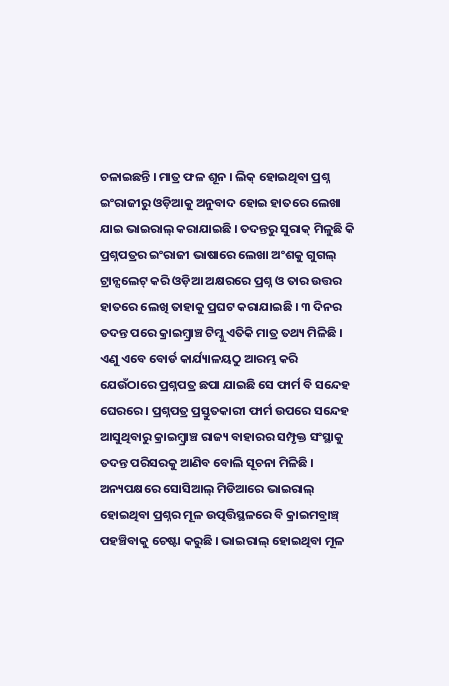ଚଳାଇଛନ୍ତି । ମାତ୍ର ଫଳ ଶୂନ । ଲିକ୍ ହୋଇଥିବା ପ୍ରଶ୍ନ ଇଂରାଜୀରୁ ଓଡ଼ିଆକୁ ଅନୁବାଦ ହୋଇ ହାତରେ ଲେଖା ଯାଇ ଭାଇରାଲ୍ କରାଯାଇଛି । ତଦନ୍ତରୁ ସୁରାକ୍ ମିଳୁଛି କି ପ୍ରଶ୍ନପତ୍ରର ଇଂରାଜୀ ଭାଷାରେ ଲେଖା ଅଂଶକୁ ଗୁଗଲ୍ ଟ୍ରାନ୍ସଲେଟ୍ କରି ଓଡ଼ିଆ ଅକ୍ଷରରେ ପ୍ରଶ୍ନ ଓ ତାର ଉତ୍ତର ହାତରେ ଲେଖି ତାହାକୁ ପ୍ରଘଟ କରାଯାଇଛି । ୩ ଦିନର ତଦନ୍ତ ପରେ କ୍ରାଇମ୍ବ୍ରାଞ୍ଚ ଟିମ୍କୁ ଏତିକି ମାତ୍ର ତଥ୍ୟ ମିଳିଛି । ଏଣୁ ଏବେ ବୋର୍ଡ କାର୍ଯ୍ୟାଳୟଠୁ ଆରମ୍ଭ କରି ଯେଉଁଠାରେ ପ୍ରଶ୍ନପତ୍ର ଛପା ଯାଇଛି ସେ ଫାର୍ମ ବି ସନ୍ଦେହ ଘେରରେ । ପ୍ରଶ୍ନପତ୍ର ପ୍ରସ୍ତୁତକାରୀ ଫାର୍ମ ଉପରେ ସନ୍ଦେହ ଆସୁଥିବାରୁ କ୍ରାଇମ୍ବ୍ରାଞ୍ଚ ରାଜ୍ୟ ବାହାରର ସମ୍ପୃକ୍ତ ସଂସ୍ଥାକୁ ତଦନ୍ତ ପରିସରକୁ ଆଣିବ ବୋଲି ସୂଚନା ମିଳିଛି ।
ଅନ୍ୟପକ୍ଷରେ ସୋସିଆଲ୍ ମିଡିଆରେ ଭାଇରାଲ୍ ହୋଇଥିବା ପ୍ରଶ୍ନର ମୂଳ ଉତ୍ପତ୍ତିସ୍ଥଳରେ ବି କ୍ରାଇମବ୍ରାଞ୍ଚ୍ ପହଞ୍ଚିବାକୁ ଚେଷ୍ଟା କରୁଛି । ଭାଇରାଲ୍ ହୋଇଥିବା ମୂଳ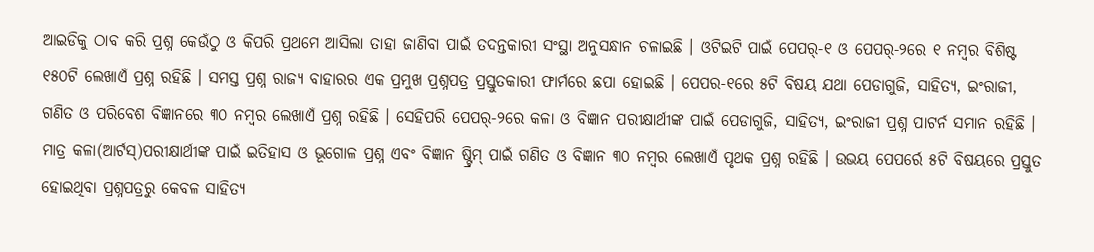ଆଇଡିକୁ ଠାବ କରି ପ୍ରଶ୍ନ କେଉଁଠୁ ଓ କିପରି ପ୍ରଥମେ ଆସିଲା ତାହା ଜାଣିବା ପାଇଁ ତଦନ୍ତକାରୀ ସଂସ୍ଥା ଅନୁସନ୍ଧାନ ଚଳାଇଛି । ଓଟିଇଟି ପାଇଁ ପେପର୍-୧ ଓ ପେପର୍-୨ରେ ୧ ନମ୍ବର ବିଶିଷ୍ଟ ୧୫୦ଟି ଲେଖାଏଁ ପ୍ରଶ୍ନ ରହିଛି । ସମସ୍ତ ପ୍ରଶ୍ନ ରାଜ୍ୟ ବାହାରର ଏକ ପ୍ରମୁଖ ପ୍ରଶ୍ନପତ୍ର ପ୍ରସ୍ତୁତକାରୀ ଫାର୍ମରେ ଛପା ହୋଇଛି । ପେପର-୧ରେ ୫ଟି ବିଷୟ ଯଥା ପେଡାଗୁଜି, ସାହିତ୍ୟ, ଇଂରାଜୀ, ଗଣିତ ଓ ପରିବେଶ ବିଜ୍ଞାନରେ ୩୦ ନମ୍ବର ଲେଖାଏଁ ପ୍ରଶ୍ନ ରହିଛି । ସେହିପରି ପେପର୍-୨ରେ କଳା ଓ ବିଜ୍ଞାନ ପରୀକ୍ଷାର୍ଥୀଙ୍କ ପାଇଁ ପେଡାଗୁଜି, ସାହିତ୍ୟ, ଇଂରାଜୀ ପ୍ରଶ୍ନ ପାଟର୍ନ ସମାନ ରହିଛି । ମାତ୍ର କଳା(ଆର୍ଟସ୍)ପରୀକ୍ଷାର୍ଥୀଙ୍କ ପାଇଁ ଇତିହାସ ଓ ଭୂଗୋଳ ପ୍ରଶ୍ନ ଏବଂ ବିଜ୍ଞାନ ଷ୍ଟ୍ରିମ୍ ପାଇଁ ଗଣିତ ଓ ବିଜ୍ଞାନ ୩୦ ନମ୍ବର ଲେଖାଏଁ ପୃଥକ ପ୍ରଶ୍ନ ରହିଛି । ଉଭୟ ପେପର୍ରେ ୫ଟି ବିଷୟରେ ପ୍ରସ୍ତୁତ ହୋଇଥିବା ପ୍ରଶ୍ନପତ୍ରରୁ କେବଳ ସାହିତ୍ୟ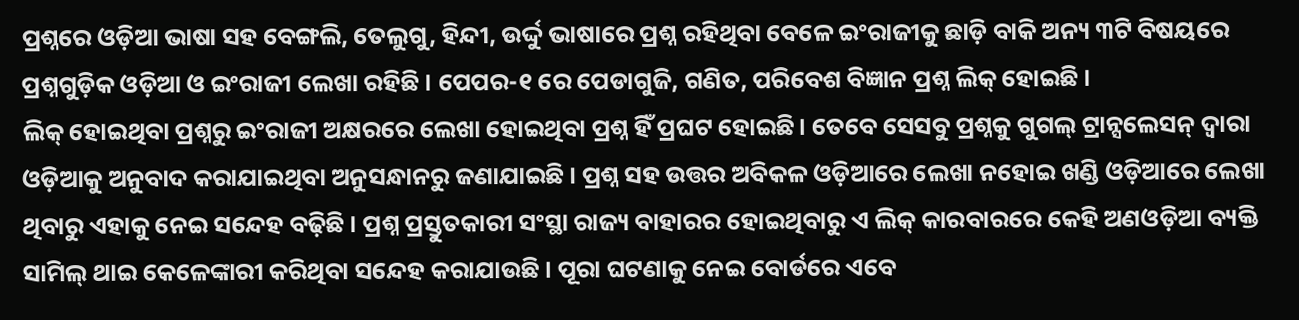ପ୍ରଶ୍ନରେ ଓଡ଼ିଆ ଭାଷା ସହ ବେଙ୍ଗଲି, ତେଲୁଗୁ, ହିନ୍ଦୀ, ଉର୍ଦ୍ଦୁ ଭାଷାରେ ପ୍ରଶ୍ନ ରହିଥିବା ବେଳେ ଇଂରାଜୀକୁ ଛାଡ଼ି ବାକି ଅନ୍ୟ ୩ଟି ବିଷୟରେ ପ୍ରଶ୍ନଗୁଡ଼ିକ ଓଡ଼ିଆ ଓ ଇଂରାଜୀ ଲେଖା ରହିଛି । ପେପର-୧ ରେ ପେଡାଗୁଜି, ଗଣିତ, ପରିବେଶ ବିଜ୍ଞାନ ପ୍ରଶ୍ନ ଲିକ୍ ହୋଇଛି ।
ଲିକ୍ ହୋଇଥିବା ପ୍ରଶ୍ନରୁ ଇଂରାଜୀ ଅକ୍ଷରରେ ଲେଖା ହୋଇଥିବା ପ୍ରଶ୍ନ ହିଁ ପ୍ରଘଟ ହୋଇଛି। ତେବେ ସେସବୁ ପ୍ରଶ୍ନକୁ ଗୁଗଲ୍ ଟ୍ରାନ୍ସଲେସନ୍ ଦ୍ୱାରା ଓଡ଼ିଆକୁ ଅନୁବାଦ କରାଯାଇଥିବା ଅନୁସନ୍ଧାନରୁ ଜଣାଯାଇଛି । ପ୍ରଶ୍ନ ସହ ଉତ୍ତର ଅବିକଳ ଓଡ଼ିଆରେ ଲେଖା ନହୋଇ ଖଣ୍ଡି ଓଡ଼ିଆରେ ଲେଖା ଥିବାରୁ ଏହାକୁ ନେଇ ସନ୍ଦେହ ବଢ଼ିଛି । ପ୍ରଶ୍ନ ପ୍ରସ୍ତୁତକାରୀ ସଂସ୍ଥା ରାଜ୍ୟ ବାହାରର ହୋଇଥିବାରୁ ଏ ଲିକ୍ କାରବାରରେ କେହି ଅଣଓଡ଼ିଆ ବ୍ୟକ୍ତି ସାମିଲ୍ ଥାଇ କେଳେଙ୍କାରୀ କରିଥିବା ସନ୍ଦେହ କରାଯାଉଛି । ପୂରା ଘଟଣାକୁ ନେଇ ବୋର୍ଡରେ ଏବେ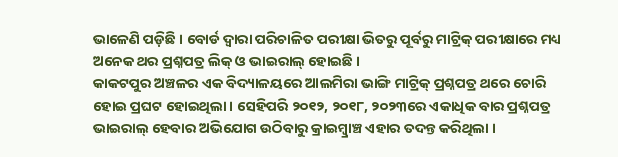ଭାଳେଣି ପଡ଼ିଛି । ବୋର୍ଡ ଦ୍ୱାରା ପରିଚାଳିତ ପରୀକ୍ଷା ଭିତରୁ ପୂର୍ବରୁ ମାଟ୍ରିକ୍ ପରୀକ୍ଷାରେ ମଧ୍ୟ ଅନେକ ଥର ପ୍ରଶ୍ନପତ୍ର ଲିକ୍ ଓ ଭାଇରାଲ୍ ହୋଇଛି ।
କାକଟପୁର ଅଞ୍ଚଳର ଏକ ବିଦ୍ୟାଳୟରେ ଆଲମିରା ଭାଙ୍ଗି ମାଟ୍ରିକ୍ ପ୍ରଶ୍ନପତ୍ର ଥରେ ଚୋରି ହୋଇ ପ୍ରଘଟ ହୋଇଥିଲା । ସେହିପରି ୨୦୧୨, ୨୦୧୮, ୨୦୨୩ରେ ଏକାଧିକ ବାର ପ୍ରଶ୍ନପତ୍ର ଭାଇରାଲ୍ ହେବାର ଅଭିଯୋଗ ଉଠିବାରୁ କ୍ରାଇମ୍ବ୍ରାଞ୍ଚ ଏହାର ତଦନ୍ତ କରିଥିଲା ।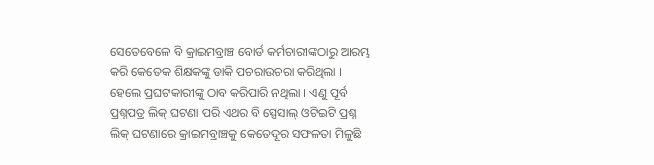ସେତେବେଳେ ବି କ୍ରାଇମବ୍ରାଞ୍ଚ ବୋର୍ଡ କର୍ମଚାରୀଙ୍କଠାରୁ ଆରମ୍ଭ କରି କେତେକ ଶିକ୍ଷକଙ୍କୁ ଡାକି ପଚରାଉଚରା କରିଥିଲା । ହେଲେ ପ୍ରଘଟକାରୀଙ୍କୁ ଠାବ କରିପାରି ନଥିଲା । ଏଣୁ ପୂର୍ବ ପ୍ରଶ୍ନପତ୍ର ଲିକ୍ ଘଟଣା ପରି ଏଥର ବି ସ୍ପେସାଲ୍ ଓଟିଇଟି ପ୍ରଶ୍ନ ଲିକ୍ ଘଟଣାରେ କ୍ରାଇମବ୍ରାଞ୍ଚକୁ କେତେଦୂର ସଫଳତା ମିଳୁଛି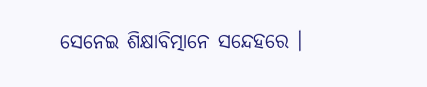ସେନେଇ ଶିକ୍ଷାବିତ୍ମାନେ ସନ୍ଦେହରେ ।